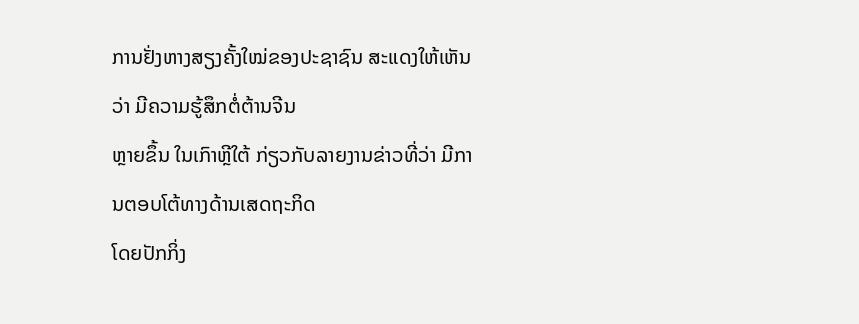ການຢັ່ງຫາງສຽງຄັ້ງໃໝ່ຂອງປະຊາຊົນ ສະແດງໃຫ້ເຫັນວ່າ ມີຄວາມຮູ້ສຶກຕໍ່ຕ້ານຈີນ
ຫຼາຍຂຶ້ນ ໃນເກົາຫຼີໃຕ້ ກ່ຽວກັບລາຍງານຂ່າວທີ່ວ່າ ມີການຕອບໂຕ້ທາງດ້ານເສດຖະກິດ
ໂດຍປັກກິ່ງ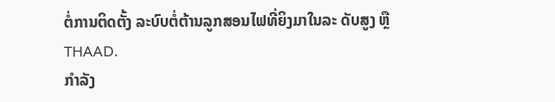ຕໍ່ການຕິດຕັ້ງ ລະບົບຕໍ່ຕ້ານລູກສອນໄຟທີ່ຍິງມາໃນລະ ດັບສູງ ຫຼື THAAD.
ກຳລັງ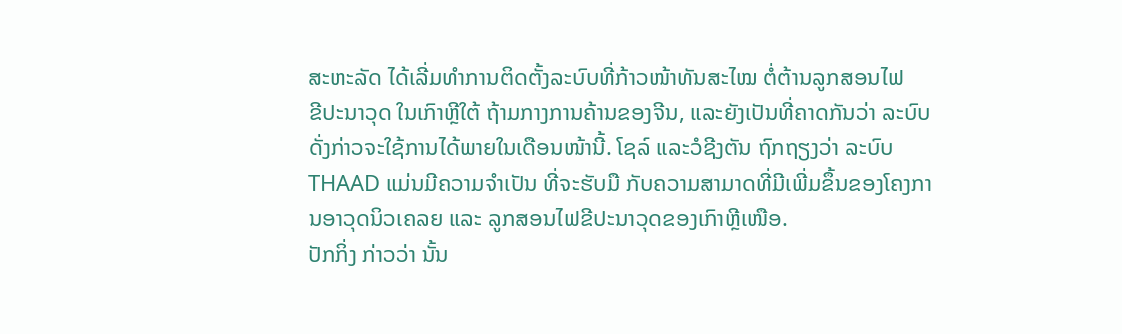ສະຫະລັດ ໄດ້ເລີ່ມທຳການຕິດຕັ້ງລະບົບທີ່ກ້າວໜ້າທັນສະໄໝ ຕໍ່ຕ້ານລູກສອນໄຟ
ຂີປະນາວຸດ ໃນເກົາຫຼີໃຕ້ ຖ້າມກາງການຄ້ານຂອງຈີນ, ແລະຍັງເປັນທີ່ຄາດກັນວ່າ ລະບົບດັ່ງກ່າວຈະໃຊ້ການໄດ້ພາຍໃນເດືອນໜ້ານີ້. ໂຊລ໌ ແລະວໍຊີງຕັນ ຖົກຖຽງວ່າ ລະບົບ THAAD ແມ່ນມີຄວາມຈຳເປັນ ທີ່ຈະຮັບມື ກັບຄວາມສາມາດທີ່ມີເພີ່ມຂຶ້ນຂອງໂຄງການອາວຸດນິວເຄລຍ ແລະ ລູກສອນໄຟຂີປະນາວຸດຂອງເກົາຫຼີເໜືອ.
ປັກກິ່ງ ກ່າວວ່າ ນັ້ນ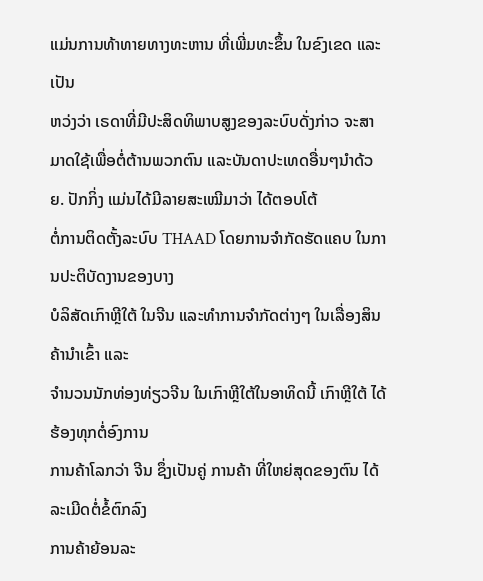ແມ່ນການທ້າທາຍທາງທະຫານ ທີ່ເພີ່ມທະຂຶ້ນ ໃນຂົງເຂດ ແລະເປັນ
ຫວ່ງວ່າ ເຣດາທີ່ມີປະສິດທິພາບສູງຂອງລະບົບດັ່ງກ່າວ ຈະສາມາດໃຊ້ເພື່ອຕໍ່ຕ້ານພວກຕົນ ແລະບັນດາປະເທດອື່ນໆນຳດ້ວຍ. ປັກກິ່ງ ແມ່ນໄດ້ມີລາຍສະເໝີມາວ່າ ໄດ້ຕອບໂຕ້
ຕໍ່ການຕິດຕັ້ງລະບົບ THAAD ໂດຍການຈຳກັດຮັດແຄບ ໃນການປະຕິບັດງານຂອງບາງ
ບໍລິສັດເກົາຫຼີໃຕ້ ໃນຈີນ ແລະທຳການຈຳກັດຕ່າງໆ ໃນເລື່ອງສິນຄ້ານຳເຂົ້າ ແລະ
ຈຳນວນນັກທ່ອງທ່ຽວຈີນ ໃນເກົາຫຼີໃຕ້ໃນອາທິດນີ້ ເກົາຫຼີໃຕ້ ໄດ້ຮ້ອງທຸກຕໍ່ອົງການ
ການຄ້າໂລກວ່າ ຈີນ ຊຶ່ງເປັນຄູ່ ການຄ້າ ທີ່ໃຫຍ່ສຸດຂອງຕົນ ໄດ້ລະເມີດຕໍ່ຂໍ້ຕົກລົງ
ການຄ້າຍ້ອນລະ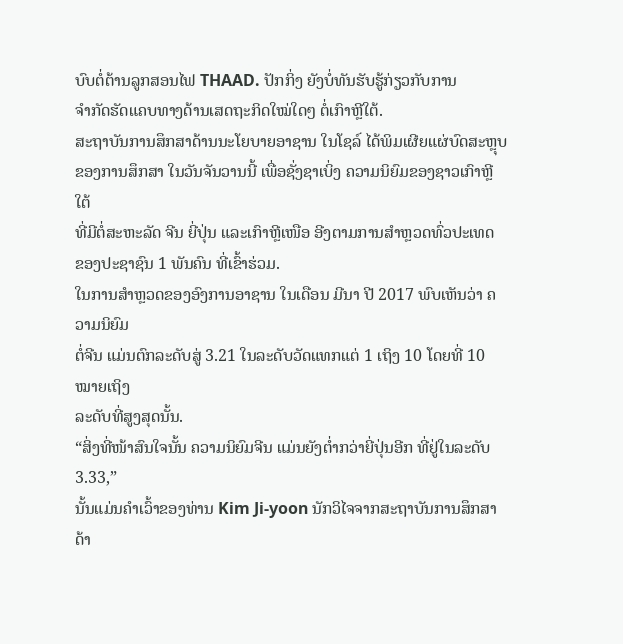ບົບຕໍ່ຕ້ານລູກສອນໄຟ THAAD. ປັກກິ່ງ ຍັງບໍ່ທັນຮັບຮູ້ກ່ຽວກັບການ
ຈຳກັດຮັດແຄບທາງດ້ານເສດຖະກິດໃໝ່ໃດໆ ຕໍ່ເກົາຫຼີໃຕ້.
ສະຖາບັນການສຶກສາດ້ານນະໂຍບາຍອາຊານ ໃນໂຊລ໌ ໄດ້ພິມເຜີຍແຜ່ບົດສະຫຼຸບ
ຂອງການສຶກສາ ໃນວັນຈັນວານນີ້ ເພື່ອຊັ່ງຊາເບິ່ງ ຄວາມນິຍົມຂອງຊາວເກົາຫຼີໃຕ້
ທີ່ມີຕໍ່ສະຫະລັດ ຈີນ ຍີ່ປຸ່ນ ແລະເກົາຫຼີເໜືອ ອີງຕາມການສຳຫຼວດທົ່ວປະເທດ
ຂອງປະຊາຊົນ 1 ພັນຄົນ ທີ່ເຂົ້າຮ່ວມ.
ໃນການສຳຫຼວດຂອງອົງການອາຊານ ໃນເດືອນ ມີນາ ປີ 2017 ພົບເຫັນວ່າ ຄວາມນິຍົມ
ຕໍ່ຈີນ ແມ່ນຕົກລະດັບສູ່ 3.21 ໃນລະດັບວັດແທກແຕ່ 1 ເຖິງ 10 ໂດຍທີ່ 10 ໝາຍເຖິງ
ລະດັບທີ່ສູງສຸດນັ້ນ.
“ສິ່ງທີ່ໜ້າສົນໃຈນັ້ນ ຄວາມນິຍົມຈີນ ແມ່ນຍັງຕ່ຳກວ່າຍີ່ປຸ່ນອີກ ທີ່ຢູ່ໃນລະດັບ 3.33,”
ນັ້ນແມ່ນຄຳເວົ້າຂອງທ່ານ Kim Ji-yoon ນັກວິໄຈຈາກສະຖາບັນການສຶກສາດ້າ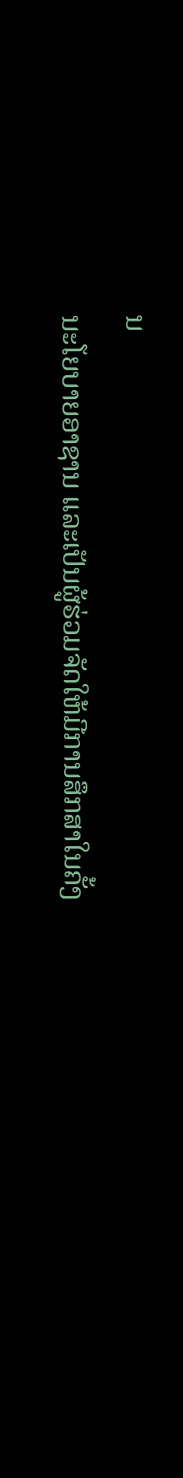ນ
ນະໂຍບາຍອາຊານ ແລະເປັນຜູ້ຮ່ວມຈັດໃຫ້ມີການສຶກສາໃນຄັ້ງ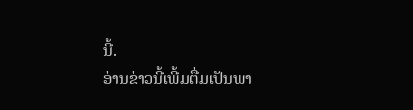ນີ້.
ອ່ານຂ່າວນີ້ເພີ້ມຕື່ມເປັນພາ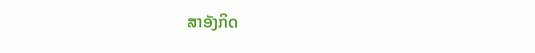ສາອັງກິດ